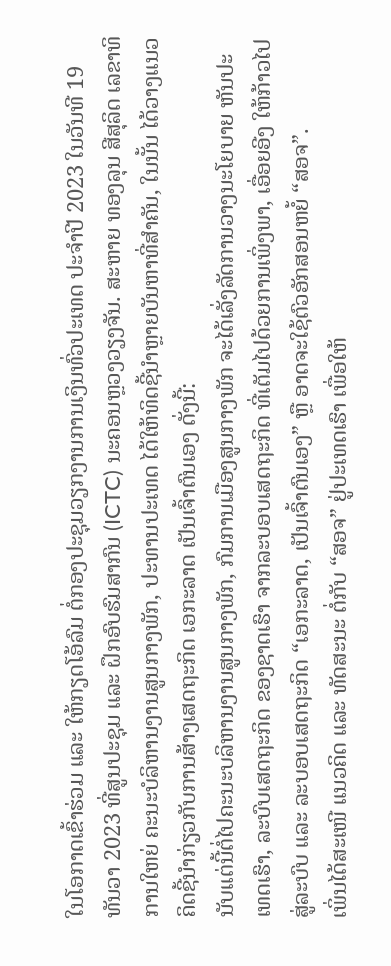ໃນໂອກາດເຂົ້າຮ່ວມ ແລະ ໃຫ້ກຽດໂອ້ລົມ ຕໍ່ກອງປະຊຸມວຽກງານການເງິນທົ່ວປະເທດ ປະຈໍາປີ 2023 ໃນວັນທີ 19 ທັນວາ 2023 ທີ່ສູນປະຊຸມ ແລະ ຝຶກອົບຮົມສາກົນ (ICTC) ນະຄອນຫຼວງວຽງຈັນ. ສະຫາຍ ທອງລຸນ ສີສຸລິດ ເລຂາທິການໃຫຍ່ ຄະນະບໍລິຫານງານສູນກາງພັກ, ປະທານປະເທດ ໄດ້ໃຫ້ທິດຊີ້ນໍາຫຼາຍບັນຫາທີ່ສໍາຄັນ, ໃນນັ້ນ ໄດ້ວາງແນວຄິດຊີ້ນໍາກ່ຽວກັບການສ້າງເສດຖະກິດ ເອກະລາດ ເປັນເຈົ້າຕົນເອງ ດັ່ງນີ້:
ນັບແຕ່ນີ້ຕໍ່ໄປຄະນະບລິຫານງານສູນກາງພັກ, ກົມການເມືອງສູນກາງພັກ ຈະໄດ້ເລັ່ງລັດການວາງນະໂຍບາຍ ຫັນປະເທດເຮົາ, ລະບົບເສດຖະກິດ ຂອງຊາດເຮົາ ຈາກລະບອບເສດຖະກິດ ທີ່ເຕັມໄປດ້ວຍການເພິ່ງພາ, ເອື່ອຍອີງ ໃຫ້ກ້າວໄປສູ່ລະບົບ ແລະ ລະບອບເສດຖະກິດ “ເອກະລາດ, ເປັນເຈົ້າຕົນເອງ” ຫຼື ອາດຈະໃຊ້ຕົວອັກສອນຫຍໍ້ “ສອຈ”.
ເພິ່ນໄດ້ສະເໜີ ແນວຄິດ ແລະ ທັດສະນະ ຕໍ່ກັບ “ສອຈ” ຢູ່ປະເທດເຮົາ ເພື່ອໃຫ້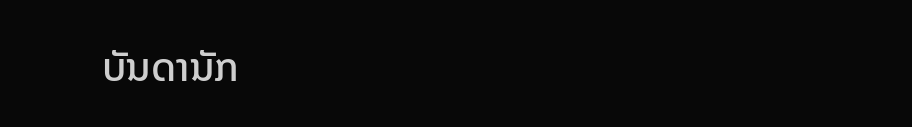ບັນດານັກ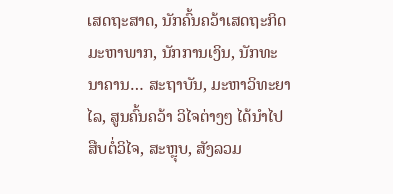ເສດຖະສາດ, ນັກຄົ້ນຄວ້າເສດຖະກິດມະຫາພາກ, ນັກການເງິນ, ນັກທະນາຄານ… ສະຖາບັນ, ມະຫາວິທະຍາໄລ, ສູນຄົ້ນຄວ້າ ວິໄຈຕ່າງໆ ໄດ້ນຳໄປສືບຕໍ່ວິໄຈ, ສະຫຼຸບ, ສັງລວມ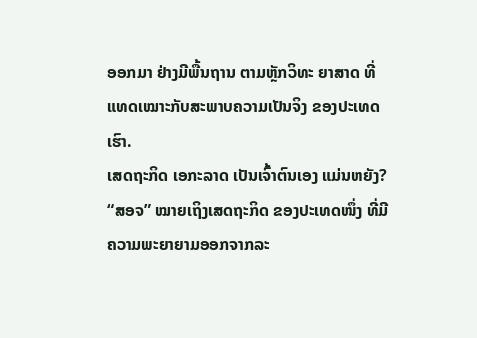ອອກມາ ຢ່າງມີພື້ນຖານ ຕາມຫຼັກວິທະ ຍາສາດ ທີ່ແທດເໝາະກັບສະພາບຄວາມເປັນຈິງ ຂອງປະເທດເຮົາ.
ເສດຖະກິດ ເອກະລາດ ເປັນເຈົ້າຕົນເອງ ແມ່ນຫຍັງ?
“ສອຈ” ໝາຍເຖິງເສດຖະກິດ ຂອງປະເທດໜຶ່ງ ທີ່ມີຄວາມພະຍາຍາມອອກຈາກລະ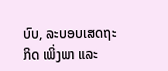ບົບ, ລະບອບເສດຖະກິດ ເພິ່ງພາ ແລະ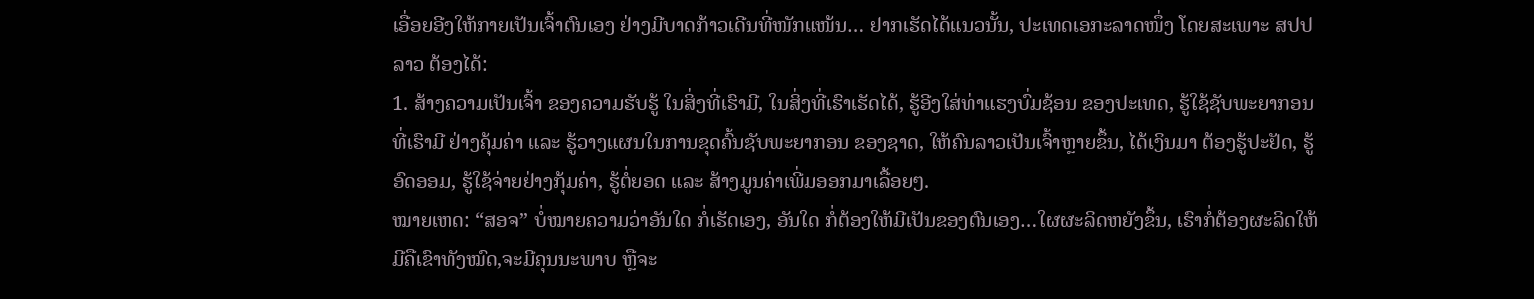ເອື່ອຍອີງໃຫ້ກາຍເປັນເຈົ້າຕົນເອງ ຢ່າງມີບາດກ້າວເດີນທີ່ໜັກແໜ້ນ… ຢາກເຮັດໄດ້ແນວນັ້ນ, ປະເທດເອກະລາດໜຶ່ງ ໂດຍສະເພາະ ສປປ ລາວ ຕ້ອງໄດ້:
1. ສ້າງຄວາມເປັນເຈົ້າ ຂອງຄວາມຮັບຮູ້ ໃນສິ່ງທີ່ເຮົາມີ, ໃນສິ່ງທີ່ເຮົາເຮັດໄດ້, ຮູ້ອີງໃສ່ທ່າແຮງບົ່ມຊ້ອນ ຂອງປະເທດ, ຮູ້ໃຊ້ຊັບພະຍາກອນທີ່ເຮົາມີ ຢ່າງຄຸ້ມຄ່າ ແລະ ຮູ້ວາງແຜນໃນການຂຸດຄົ້ນຊັບພະຍາກອນ ຂອງຊາດ, ໃຫ້ຄົນລາວເປັນເຈົ້າຫຼາຍຂຶ້ນ, ໄດ້ເງິນມາ ຕ້ອງຮູ້ປະຢັດ, ຮູ້ອົດອອມ, ຮູ້ໃຊ້ຈ່າຍຢ່າງກຸ້ມຄ່າ, ຮູ້ຕໍ່ຍອດ ແລະ ສ້າງມູນຄ່າເພີ່ມອອກມາເລື້ອຍໆ.
ໝາຍເຫດ: “ສອຈ” ບໍ່ໝາຍຄວາມວ່າອັນໃດ ກໍ່ເຮັດເອງ, ອັນໃດ ກໍ່ຕ້ອງໃຫ້ມີເປັນຂອງຕົນເອງ…ໃຜຜະລິດຫຍັງຂຶ້ນ, ເຮົາກໍ່ຕ້ອງຜະລິດໃຫ້ມີຄືເຂົາທັງໝົດ,ຈະມີຄຸນນະພາບ ຫຼືຈະ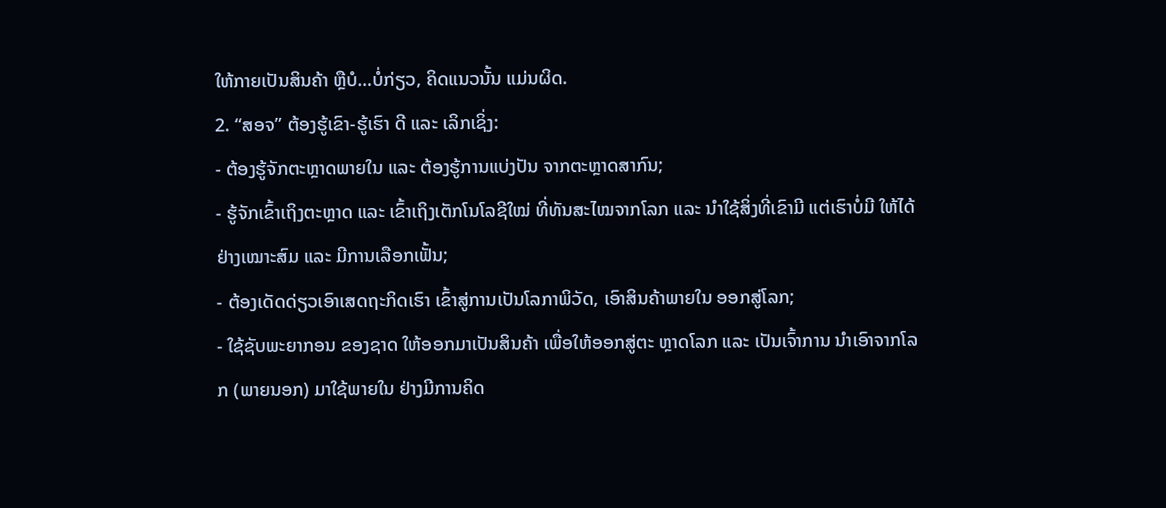ໃຫ້ກາຍເປັນສິນຄ້າ ຫຼືບໍ…ບໍ່ກ່ຽວ, ຄິດແນວນັ້ນ ແມ່ນຜິດ.
2. “ສອຈ” ຕ້ອງຮູ້ເຂົາ-ຮູ້ເຮົາ ດີ ແລະ ເລິກເຊິ່ງ:
- ຕ້ອງຮູ້ຈັກຕະຫຼາດພາຍໃນ ແລະ ຕ້ອງຮູ້ການແບ່ງປັນ ຈາກຕະຫຼາດສາກົນ;
- ຮູ້ຈັກເຂົ້າເຖິງຕະຫຼາດ ແລະ ເຂົ້າເຖິງເຕັກໂນໂລຊີໃໝ່ ທີ່ທັນສະໄໝຈາກໂລກ ແລະ ນຳໃຊ້ສິ່ງທີ່ເຂົາມີ ແຕ່ເຮົາບໍ່ມີ ໃຫ້ໄດ້ຢ່າງເໝາະສົມ ແລະ ມີການເລືອກເຟັ້ນ;
- ຕ້ອງເດັດດ່ຽວເອົາເສດຖະກິດເຮົາ ເຂົ້າສູ່ການເປັນໂລກາພິວັດ, ເອົາສິນຄ້າພາຍໃນ ອອກສູ່ໂລກ;
- ໃຊ້ຊັບພະຍາກອນ ຂອງຊາດ ໃຫ້ອອກມາເປັນສິນຄ້າ ເພື່ອໃຫ້ອອກສູ່ຕະ ຫຼາດໂລກ ແລະ ເປັນເຈົ້າການ ນຳເອົາຈາກໂລກ (ພາຍນອກ) ມາໃຊ້ພາຍໃນ ຢ່າງມີການຄິດ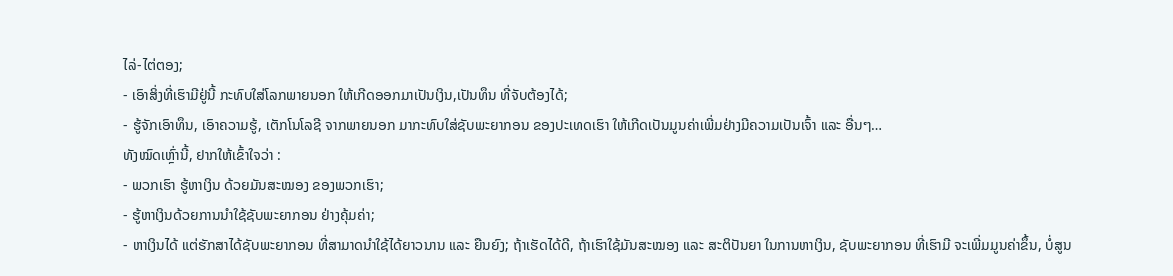ໄລ່-ໄຕ່ຕອງ;
- ເອົາສິ່ງທີ່ເຮົາມີຢູ່ນີ້ ກະທົບໃສ່ໂລກພາຍນອກ ໃຫ້ເກີດອອກມາເປັນເງິນ,ເປັນທຶນ ທີ່ຈັບຕ້ອງໄດ້;
- ຮູ້ຈັກເອົາທຶນ, ເອົາຄວາມຮູ້, ເຕັກໂນໂລຊີ ຈາກພາຍນອກ ມາກະທົບໃສ່ຊັບພະຍາກອນ ຂອງປະເທດເຮົາ ໃຫ້ເກີດເປັນມູນຄ່າເພີ່ມຢ່າງມີຄວາມເປັນເຈົ້າ ແລະ ອື່ນໆ…
ທັງໝົດເຫຼົ່ານີ້, ຢາກໃຫ້ເຂົ້າໃຈວ່າ :
- ພວກເຮົາ ຮູ້ຫາເງິນ ດ້ວຍມັນສະໝອງ ຂອງພວກເຮົາ;
- ຮູ້ຫາເງິນດ້ວຍການນຳໃຊ້ຊັບພະຍາກອນ ຢ່າງຄຸ້ມຄ່າ;
- ຫາເງິນໄດ້ ແຕ່ຮັກສາໄດ້ຊັບພະຍາກອນ ທີ່ສາມາດນໍາໃຊ້ໄດ້ຍາວນານ ແລະ ຍືນຍົງ; ຖ້າເຮັດໄດ້ດີ, ຖ້າເຮົາໃຊ້ມັນສະໝອງ ແລະ ສະຕິປັນຍາ ໃນການຫາເງິນ, ຊັບພະຍາກອນ ທີ່ເຮົາມີ ຈະເພີ່ມມູນຄ່າຂຶ້ນ, ບໍ່ສູນ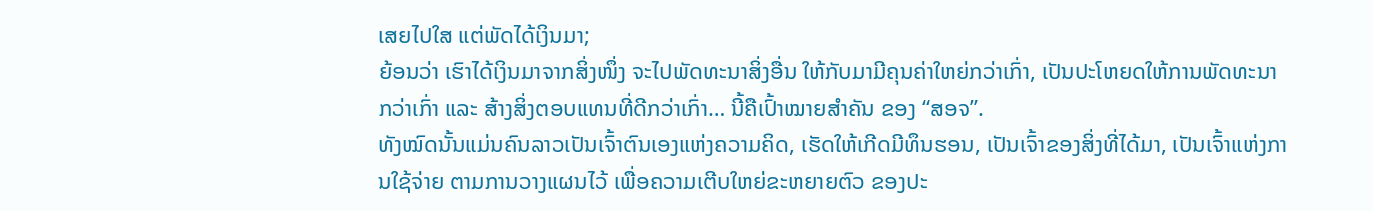ເສຍໄປໃສ ແຕ່ພັດໄດ້ເງິນມາ;
ຍ້ອນວ່າ ເຮົາໄດ້ເງິນມາຈາກສິ່ງໜຶ່ງ ຈະໄປພັດທະນາສິ່ງອື່ນ ໃຫ້ກັບມາມີຄຸນຄ່າໃຫຍ່ກວ່າເກົ່າ, ເປັນປະໂຫຍດໃຫ້ການພັດທະນາກວ່າເກົ່າ ແລະ ສ້າງສິ່ງຕອບແທນທີ່ດີກວ່າເກົ່າ… ນີ້ຄືເປົ້າໝາຍສຳຄັນ ຂອງ “ສອຈ”.
ທັງໝົດນັ້ນແມ່ນຄົນລາວເປັນເຈົ້າຕົນເອງແຫ່ງຄວາມຄິດ, ເຮັດໃຫ້ເກີດມີທຶນຮອນ, ເປັນເຈົ້າຂອງສິ່ງທີ່ໄດ້ມາ, ເປັນເຈົ້າແຫ່ງການໃຊ້ຈ່າຍ ຕາມການວາງແຜນໄວ້ ເພື່ອຄວາມເຕີບໃຫຍ່ຂະຫຍາຍຕົວ ຂອງປະ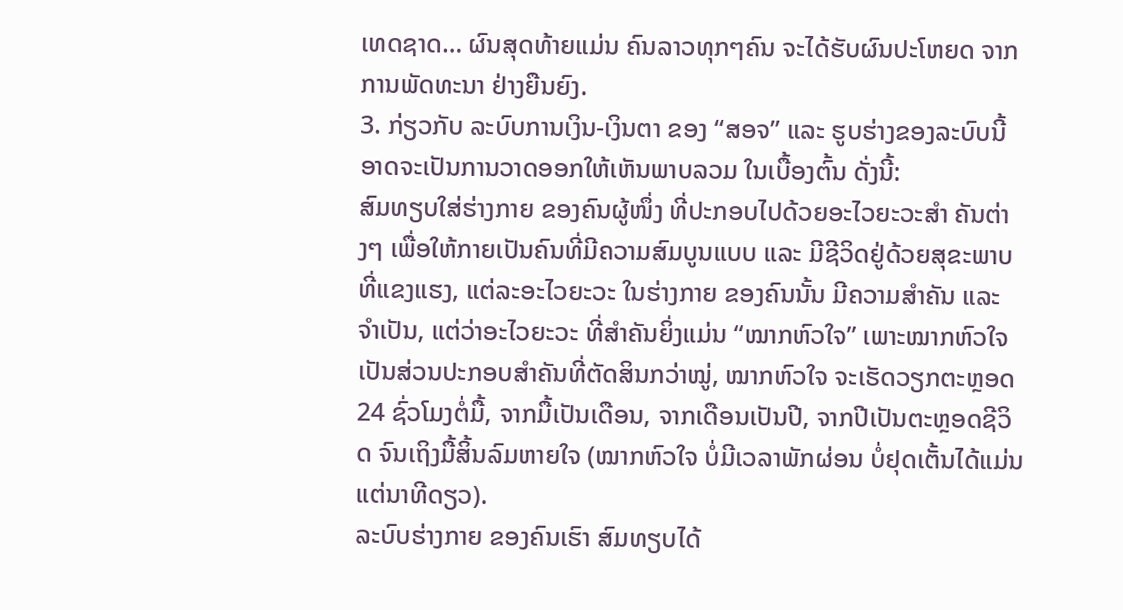ເທດຊາດ… ຜົນສຸດທ້າຍແມ່ນ ຄົນລາວທຸກໆຄົນ ຈະໄດ້ຮັບຜົນປະໂຫຍດ ຈາກການພັດທະນາ ຢ່າງຍືນຍົງ.
3. ກ່ຽວກັບ ລະບົບການເງິນ-ເງິນຕາ ຂອງ “ສອຈ” ແລະ ຮູບຮ່າງຂອງລະບົບນີ້ ອາດຈະເປັນການວາດອອກໃຫ້ເຫັນພາບລວມ ໃນເບື້ອງຕົ້ນ ດັ່ງນີ້:
ສົມທຽບໃສ່ຮ່າງກາຍ ຂອງຄົນຜູ້ໜຶ່ງ ທີ່ປະກອບໄປດ້ວຍອະໄວຍະວະສຳ ຄັນຕ່າງໆ ເພື່ອໃຫ້ກາຍເປັນຄົນທີ່ມີຄວາມສົມບູນແບບ ແລະ ມີຊີວິດຢູ່ດ້ວຍສຸຂະພາບ ທີ່ແຂງແຮງ, ແຕ່ລະອະໄວຍະວະ ໃນຮ່າງກາຍ ຂອງຄົນນັ້ນ ມີຄວາມສຳຄັນ ແລະ ຈຳເປັນ, ແຕ່ວ່າອະໄວຍະວະ ທີ່ສຳຄັນຍິ່ງແມ່ນ “ໝາກຫົວໃຈ” ເພາະໝາກຫົວໃຈ ເປັນສ່ວນປະກອບສຳຄັນທີ່ຕັດສິນກວ່າໝູ່, ໝາກຫົວໃຈ ຈະເຮັດວຽກຕະຫຼອດ 24 ຊົ່ວໂມງຕໍ່ມື້, ຈາກມື້ເປັນເດືອນ, ຈາກເດືອນເປັນປີ, ຈາກປີເປັນຕະຫຼອດຊີວິດ ຈົນເຖິງມື້ສິ້ນລົມຫາຍໃຈ (ໝາກຫົວໃຈ ບໍ່ມີເວລາພັກຜ່ອນ ບໍ່ຢຸດເຕັ້ນໄດ້ແມ່ນແຕ່ນາທີດຽວ).
ລະບົບຮ່າງກາຍ ຂອງຄົນເຮົາ ສົມທຽບໄດ້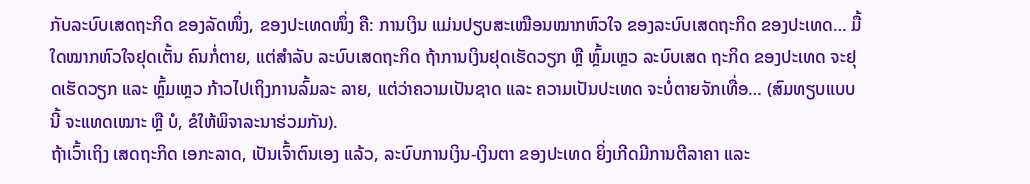ກັບລະບົບເສດຖະກິດ ຂອງລັດໜຶ່ງ, ຂອງປະເທດໜຶ່ງ ຄື: ການເງິນ ແມ່ນປຽບສະເໝືອນໝາກຫົວໃຈ ຂອງລະບົບເສດຖະກິດ ຂອງປະເທດ… ມື້ໃດໝາກຫົວໃຈຢຸດເຕັ້ນ ຄົນກໍ່ຕາຍ, ແຕ່ສຳລັບ ລະບົບເສດຖະກິດ ຖ້າການເງິນຢຸດເຮັດວຽກ ຫຼື ຫຼົ້ມເຫຼວ ລະບົບເສດ ຖະກິດ ຂອງປະເທດ ຈະຢຸດເຮັດວຽກ ແລະ ຫຼົ້ມເຫຼວ ກ້າວໄປເຖິງການລົ້ມລະ ລາຍ, ແຕ່ວ່າຄວາມເປັນຊາດ ແລະ ຄວາມເປັນປະເທດ ຈະບໍ່ຕາຍຈັກເທື່ອ… (ສົມທຽບແບບນີ້ ຈະແທດເໝາະ ຫຼື ບໍ, ຂໍໃຫ້ພິຈາລະນາຮ່ວມກັນ).
ຖ້າເວົ້າເຖິງ ເສດຖະກິດ ເອກະລາດ, ເປັນເຈົ້າຕົນເອງ ແລ້ວ, ລະບົບການເງິນ-ເງິນຕາ ຂອງປະເທດ ຍິ່ງເກີດມີການຕີລາຄາ ແລະ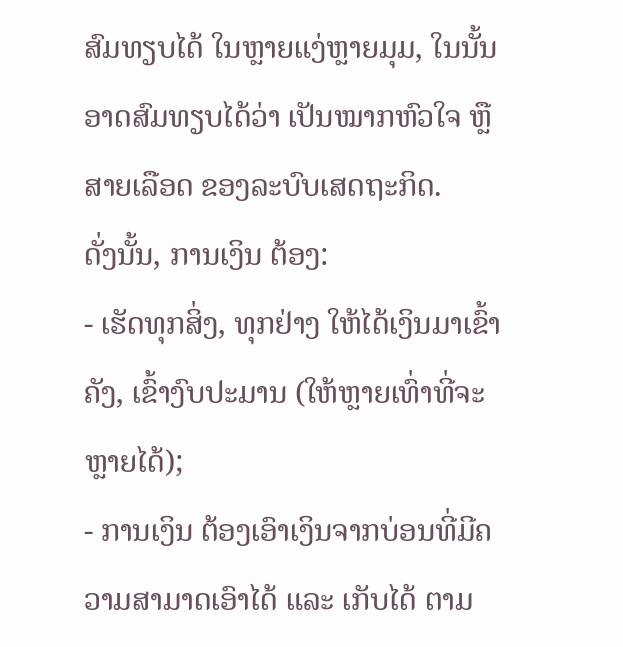ສົມທຽບໄດ້ ໃນຫຼາຍແງ່ຫຼາຍມຸມ, ໃນນັ້ນ ອາດສົມທຽບໄດ້ວ່າ ເປັນໝາກຫົວໃຈ ຫຼື ສາຍເລືອດ ຂອງລະບົບເສດຖະກິດ.
ດັ່ງນັ້ນ, ການເງິນ ຕ້ອງ:
- ເຮັດທຸກສິ່ງ, ທຸກຢ່າງ ໃຫ້ໄດ້ເງິນມາເຂົ້າຄັງ, ເຂົ້າງົບປະມານ (ໃຫ້ຫຼາຍເທົ່າທີ່ຈະຫຼາຍໄດ້);
- ການເງິນ ຕ້ອງເອົາເງິນຈາກບ່ອນທີ່ມີຄວາມສາມາດເອົາໄດ້ ແລະ ເກັບໄດ້ ຕາມ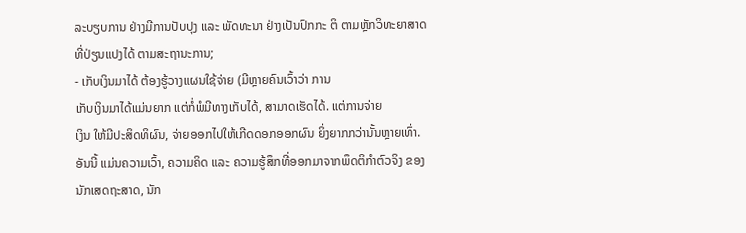ລະບຽບການ ຢ່າງມີການປັບປຸງ ແລະ ພັດທະນາ ຢ່າງເປັນປົກກະ ຕິ ຕາມຫຼັກວິທະຍາສາດ ທີ່ປ່ຽນແປງໄດ້ ຕາມສະຖານະການ;
- ເກັບເງິນມາໄດ້ ຕ້ອງຮູ້ວາງແຜນໃຊ້ຈ່າຍ (ມີຫຼາຍຄົນເວົ້າວ່າ ການ
ເກັບເງິນມາໄດ້ແມ່ນຍາກ ແຕ່ກໍ່ພໍມີທາງເກັບໄດ້, ສາມາດເຮັດໄດ້. ແຕ່ການຈ່າຍ
ເງິນ ໃຫ້ມີປະສິດທິຜົນ, ຈ່າຍອອກໄປໃຫ້ເກີດດອກອອກຜົນ ຍິ່ງຍາກກວ່ານັ້ນຫຼາຍເທົ່າ. ອັນນີ້ ແມ່ນຄວາມເວົ້າ, ຄວາມຄິດ ແລະ ຄວາມຮູ້ສຶກທີ່ອອກມາຈາກພຶດຕິກຳຕົວຈິງ ຂອງນັກເສດຖະສາດ, ນັກ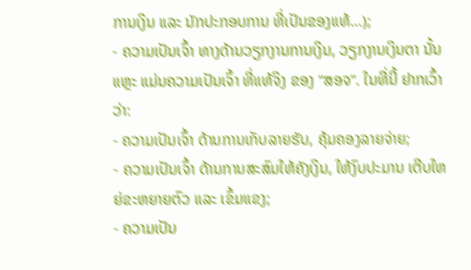ການເງິນ ແລະ ນັກປະກອບການ ທີ່ເປັນຂອງແທ້…);
- ຄວາມເປັນເຈົ້າ ທາງດ້ານວຽກງານການເງິນ, ວຽກງານເງິນຕາ ນັ້ນແຫຼະ ແມ່ນຄວາມເປັນເຈົ້າ ທີ່ແທ້ຈິງ ຂອງ “ສອຈ”. ໃນທີ່ນີ້ ຢາກເວົ້າວ່າ:
- ຄວາມເປັນເຈົ້າ ດ້ານການເກັບລາຍຮັບ, ຄຸ້ມຄອງລາຍຈ່າຍ;
- ຄວາມເປັນເຈົ້າ ດ້ານການສະສົມໃຫ້ຄັງເງິນ, ໃຫ້ງົບປະມານ ເຕີບໃຫຍ່ຂະຫຍາຍຕົວ ແລະ ເຂົ້ມແຂງ;
- ຄວາມເປັນ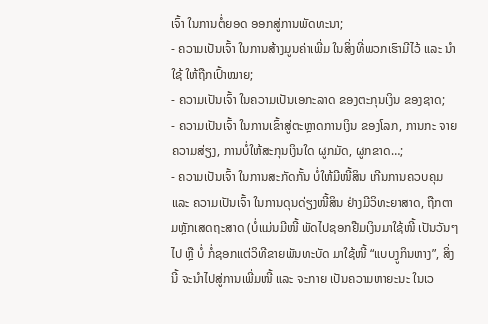ເຈົ້າ ໃນການຕໍ່ຍອດ ອອກສູ່ການພັດທະນາ;
- ຄວາມເປັນເຈົ້າ ໃນການສ້າງມູນຄ່າເພີ່ມ ໃນສິ່ງທີ່ພວກເຮົາມີໄວ້ ແລະ ນຳໃຊ້ ໃຫ້ຖືກເປົ້າໝາຍ;
- ຄວາມເປັນເຈົ້າ ໃນຄວາມເປັນເອກະລາດ ຂອງຕະກຸນເງິນ ຂອງຊາດ;
- ຄວາມເປັນເຈົ້າ ໃນການເຂົ້າສູ່ຕະຫຼາດການເງິນ ຂອງໂລກ, ການກະ ຈາຍຄວາມສ່ຽງ, ການບໍ່ໃຫ້ສະກຸນເງິນໃດ ຜູກມັດ, ຜູກຂາດ…;
- ຄວາມເປັນເຈົ້າ ໃນການສະກັດກັ້ນ ບໍ່ໃຫ້ມີໜີ້ສິນ ເກີນການຄວບຄຸມ ແລະ ຄວາມເປັນເຈົ້າ ໃນການດຸນດ່ຽງໜີ້ສິນ ຢ່າງມີວິທະຍາສາດ, ຖືກຕາມຫຼັກເສດຖະສາດ (ບໍ່ແມ່ນມີໜີ້ ພັດໄປຊອກຢືມເງິນມາໃຊ້ໜີ້ ເປັນວັນໆໄປ ຫຼື ບໍ່ ກໍ່ຊອກແຕ່ວິທີຂາຍພັນທະບັດ ມາໃຊ້ໜີ້ “ແບບງູກິນຫາງ”, ສິ່ງນີ້ ຈະນຳໄປສູ່ການເພີ່ມໜີ້ ແລະ ຈະກາຍ ເປັນຄວາມຫາຍະນະ ໃນເວ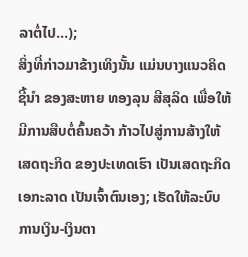ລາຕໍ່ໄປ…);
ສິ່ງທີ່ກ່າວມາຂ້າງເທິງນັ້ນ ແມ່ນບາງແນວຄິດຊີ້ນໍາ ຂອງສະຫາຍ ທອງລຸນ ສີສຸລິດ ເພື່ອໃຫ້ມີການສືບຕໍ່ຄົ້ນຄວ້າ ກ້າວໄປສູ່ການສ້າງໃຫ້ເສດຖະກິດ ຂອງປະເທດເຮົາ ເປັນເສດຖະກິດ ເອກະລາດ ເປັນເຈົ້າຕົນເອງ; ເຮັດໃຫ້ລະບົບການເງິນ-ເງິນຕາ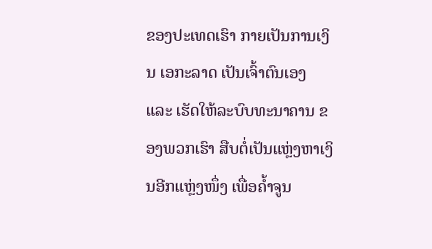ຂອງປະເທດເຮົາ ກາຍເປັນການເງິນ ເອກະລາດ ເປັນເຈົ້າຕົນເອງ ແລະ ເຮັດໃຫ້ລະບົບທະນາຄານ ຂອງພວກເຮົາ ສືບຕໍ່ເປັນແຫຼ່ງຫາເງິນອີກແຫຼ່ງໜຶ່ງ ເພື່ອຄໍ້າຈູນ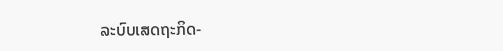ລະບົບເສດຖະກິດ-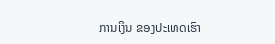ການເງິນ ຂອງປະເທດເຮົາ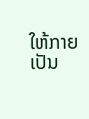ໃຫ້ກາຍ ເປັນ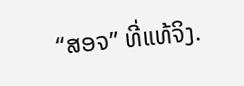“ສອຈ” ທີ່ແທ້ຈິງ.